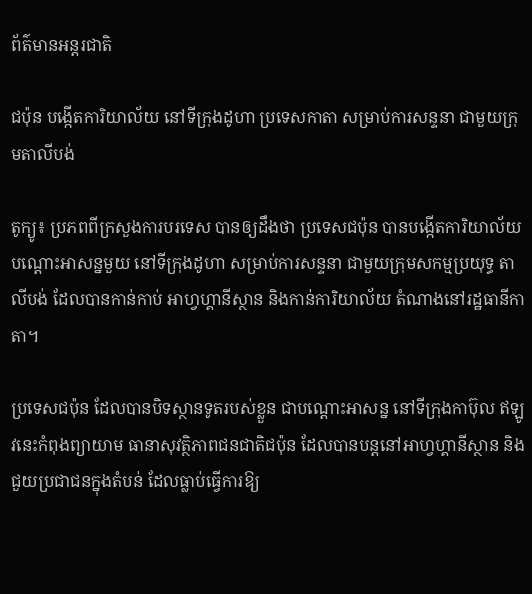ព័ត៌មានអន្តរជាតិ

ជប៉ុន បង្កើតការិយាល័យ នៅទីក្រុងដូហា ប្រទេសកាតា សម្រាប់ការសន្ទនា ជាមួយក្រុមតាលីបង់

តូក្យូ៖ ប្រភពពីក្រសួងការបរទេស បានឲ្យដឹងថា ប្រទេសជប៉ុន បានបង្កើតការិយាល័យ បណ្តោះអាសន្នមួយ នៅទីក្រុងដូហា សម្រាប់ការសន្ទនា ជាមួយក្រុមសកម្មប្រយុទ្ធ តាលីបង់ ដែលបានកាន់កាប់ អាហ្វហ្គានីស្ថាន និងកាន់ការិយាល័យ តំណាងនៅរដ្ឋធានីកាតា។

ប្រទេសជប៉ុន ដែលបានបិទស្ថានទូតរបស់ខ្លួន ជាបណ្តោះអាសន្ន នៅទីក្រុងកាប៊ុល ឥឡូវនេះកំពុងព្យាយាម ធានាសុវត្ថិភាពជនជាតិជប៉ុន ដែលបានបន្តនៅអាហ្វហ្គានីស្ថាន និងជួយប្រជាជនក្នុងតំបន់ ដែលធ្លាប់ធ្វើការឱ្យ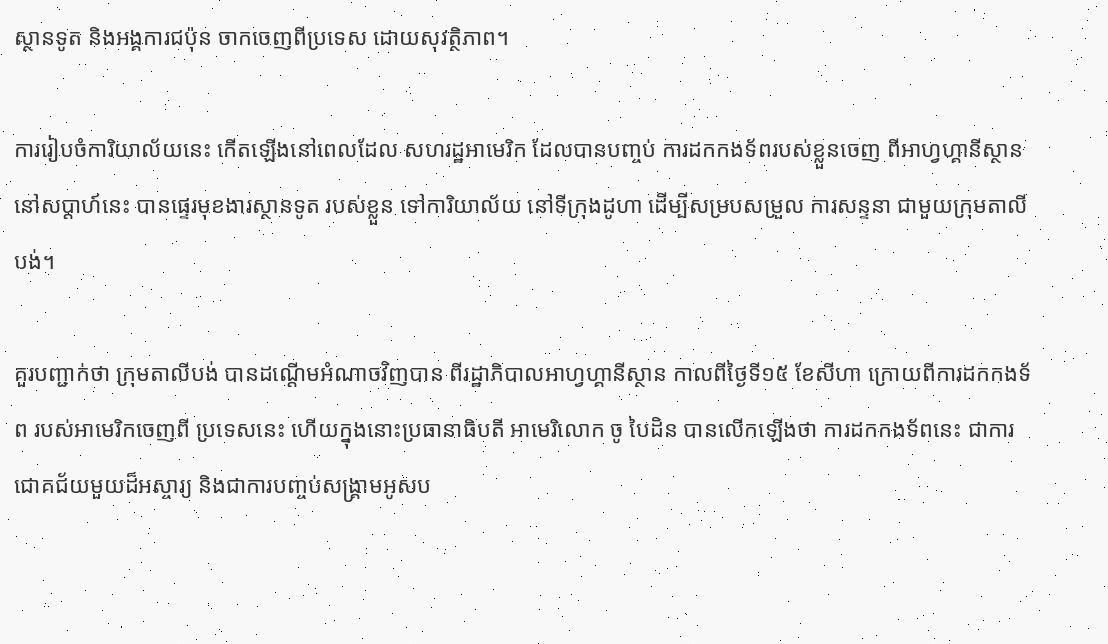ស្ថានទូត និងអង្គការជប៉ុន ចាកចេញពីប្រទេស ដោយសុវត្ថិភាព។

ការរៀបចំការិយាល័យនេះ កើតឡើងនៅពេលដែល សហរដ្ឋអាមេរិក ដែលបានបញ្ចប់ ការដកកងទ័ពរបស់ខ្លួនចេញ ពីអាហ្វហ្គានីស្ថាន នៅសប្តាហ៍នេះ បានផ្ទេរមុខងារស្ថានទូត របស់ខ្លួន ទៅការិយាល័យ នៅទីក្រុងដូហា ដើម្បីសម្របសម្រួល ការសន្ទនា ជាមួយក្រុមតាលីបង់។

គួរបញ្ជាក់ថា ក្រុមតាលីបង់ បានដណ្ដើមអំណាចវិញបាន ពីរដ្ឋាភិបាលអាហ្វហ្គានីស្ថាន កាលពីថ្ងៃទី១៥ ខែសីហា ក្រោយពីការដកកងទ័ព របស់អាមេរិកចេញពី ប្រទេសនេះ ហើយក្នុងនោះប្រធានាធិបតី អាមេរិលោក ចូ បៃដិន បានលើកឡើងថា ការដកកងទ័ពនេះ ជាការជោគជ័យមួយដ៏អស្ចារ្យ និងជាការបញ្ចប់សង្គ្រាមអូសប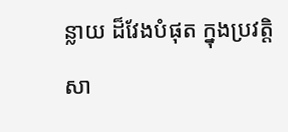ន្លាយ ដ៏វែងបំផុត ក្នុងប្រវត្ដិសា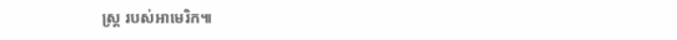ស្រ្ត របស់អាមេរិក៕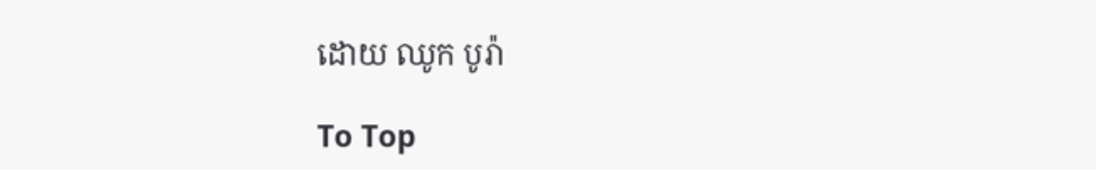ដោយ ឈូក បូរ៉ា

To Top